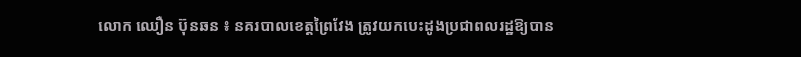លោក ឈឿន ប៊ុនឆន ៖ នគរបាលខេត្តព្រៃវែង ត្រូវយកបេះដូងប្រជាពលរដ្ឋឱ្យបាន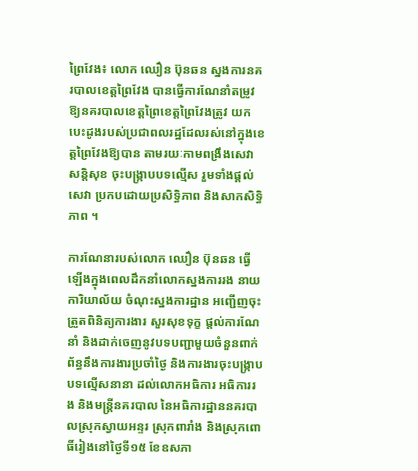ព្រៃវែង៖ លោក ឈឿន ប៊ុនឆន ស្នងការនគរបាលខេត្តព្រៃវែង បានធ្វើការណែនាំតម្រូវ ឱ្យនគរបាលខេត្តព្រៃខេត្តព្រៃវែងត្រូវ យកបេះដូងរបស់ប្រជាពលរដ្ឋដែលរស់នៅក្នុងខេត្តព្រៃវែងឱ្យបាន តាមរយៈកាមពង្រឹងសេវាសន្តិសុខ ចុះបង្ក្រាបបទល្មើស រួមទាំងផ្តល់សេវា ប្រកបដោយប្រសិទ្ធិភាព និងសាកសិទ្ធិភាព ។

ការណែនារបស់លោក ឈឿន ប៊ុនឆន ធ្វើឡើងក្នុងពេលដឹកនាំលោកស្នងការរង នាយការិយាល័យ ចំណុះស្នងការដ្ឋាន អញ្ជើញចុះត្រួតពិនិត្យការងារ សួរសុខទុក្ខ ផ្តល់ការណែនាំ និងដាក់ចេញនូវបទបញ្ជាមួយចំនួនពាក់ព័ន្ធនឹងការងារប្រចាំថ្ងៃ និងការងារចុះបង្ក្រាបបទល្មើសនានា ដល់លោកអធិការ អធិការរង និងមន្ត្រីនគរបាល នៃអធិការដ្ឋាននគរបាលស្រុកស្វាយអន្ទរ ស្រុកពារាំង និងស្រុកពោធិ៍រៀងនៅថ្ងៃទី១៥ ខែឧសភា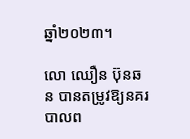ឆ្នាំ២០២៣។

លោ ឈឿន ប៊ុនឆន បានតម្រូវឱ្យនគរបាលព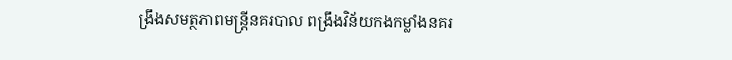ង្រឹងសមត្ថភាពមន្ត្រីនគរបាល ពង្រឹងវិន័យកងកម្លាំងនគរ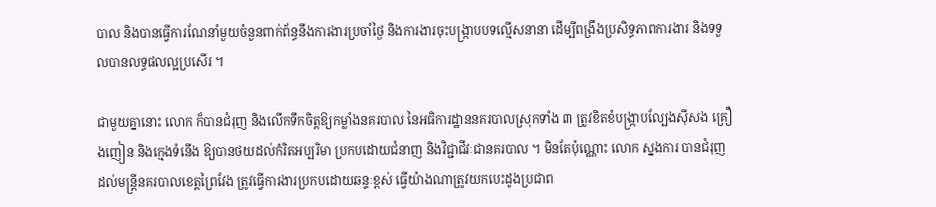បាល និងបានធ្វើការណែនាំមួយចំនួនពាក់ព័ន្ធនឹងការងារប្រចាំថ្ងៃ និងការងារចុះបង្ក្រាបបទល្មើសនានា ដើម្បីពង្រឹងប្រសិទ្ធភាពការងារ និងទទួលបានលទ្ធផលល្អប្រសើរ ។

ជាមួយគ្នានោះ លោក ក៏បានជំរុញ និងលើកទឹកចិត្តឱ្យកម្លាំងនគរបាល នៃអធិការដ្ឋាននគរបាលស្រុកទាំង ៣ ត្រូវខិតខំបង្រ្កាបល្បែងស៊ីសង គ្រឿងញៀន និងក្មេងទំនើង ឱ្យបានថយដល់កំរិតអប្បរិមា ប្រកបដោយជំនាញ និងវិជ្ជាជីវៈជានគរបាល ។ មិនតែប៉ុណ្ណោះ លោក ស្នងការ បានជំរុញដល់មន្ត្រីនគរបាលខេត្តព្រៃវែង ត្រូវធ្វើការងារប្រកបដោយឆន្ទៈខ្ពស់ ធ្វើយ៉ាងណាត្រូវយកបេះដូងប្រជាព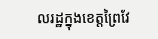លរដ្ឋក្នុងខេត្តព្រៃវែ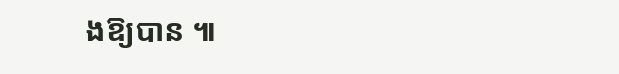ងឱ្យបាន ៕